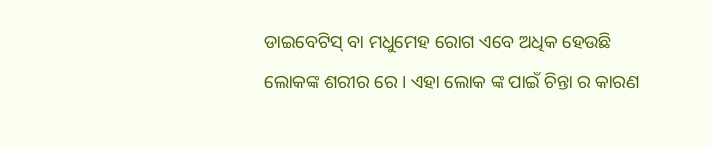ଡାଇବେଟିସ୍ ବା ମଧୁମେହ ରୋଗ ଏବେ ଅଧିକ ହେଉଛି ଲୋକଙ୍କ ଶରୀର ରେ । ଏହା ଲୋକ ଙ୍କ ପାଇଁ ଚିନ୍ତା ର କାରଣ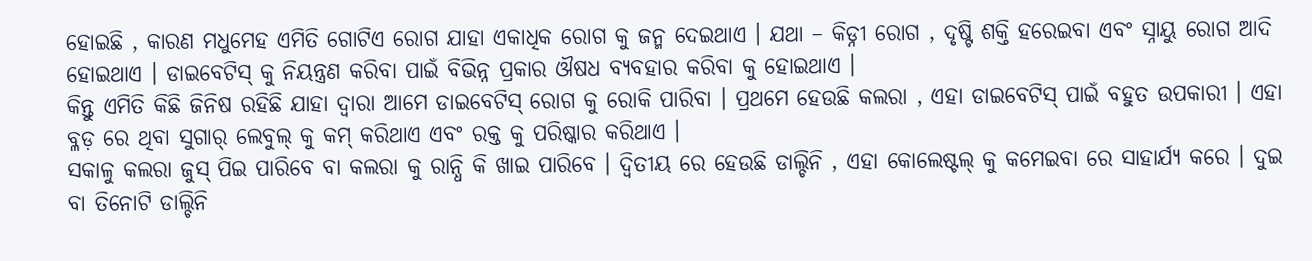ହୋଇଛି , କାରଣ ମଧୁମେହ ଏମିତି ଗୋଟିଏ ରୋଗ ଯାହା ଏକାଧିକ ରୋଗ କୁ ଜନ୍ମ ଦେଇଥାଏ । ଯଥା – କିଡ୍ନୀ ରୋଗ , ଦୃଷ୍ଟି ଶକ୍ତି ହରେଇବା ଏବଂ ସ୍ନାୟୁ ରୋଗ ଆଦି ହୋଇଥାଏ । ଡାଇବେଟିସ୍ କୁ ନିୟନ୍ତ୍ରଣ କରିବା ପାଇଁ ବିଭିନ୍ନ ପ୍ରକାର ଔଷଧ ବ୍ୟବହାର କରିବା କୁ ହୋଇଥାଏ ।
କିନ୍ତୁ ଏମିତି କିଛି ଜିନିଷ ରହିଛି ଯାହା ଦ୍ୱାରା ଆମେ ଡାଇବେଟିସ୍ ରୋଗ କୁ ରୋକି ପାରିବା । ପ୍ରଥମେ ହେଉଛି କଲରା , ଏହା ଡାଇବେଟିସ୍ ପାଇଁ ବହୁତ ଉପକାରୀ । ଏହା ବ୍ଳଡ଼ ରେ ଥିବା ସୁଗାର୍ ଲେବୁଲ୍ କୁ କମ୍ କରିଥାଏ ଏବଂ ରକ୍ତ କୁ ପରିଷ୍କାର କରିଥାଏ ।
ସକାଳୁ କଲରା ଜୁସ୍ ପିଇ ପାରିବେ ବା କଲରା କୁ ରାନ୍ଧି କି ଖାଇ ପାରିବେ । ଦ୍ୱିତୀୟ ରେ ହେଉଛି ଡାଲ୍ଚିନି , ଏହା କୋଲେଷ୍ଟଲ୍ କୁ କମେଇବା ରେ ସାହାର୍ଯ୍ୟ କରେ । ଦୁଇ ବା ତିନୋଟି ଡାଲ୍ଚିନି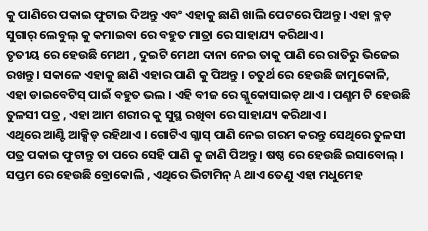କୁ ପାଣିରେ ପକାଇ ଫୁଟାଇ ଦିଅନ୍ତୁ ଏବଂ ଏହାକୁ ଛାଣି ଖାଲି ପେଟରେ ପିଅନ୍ତୁ । ଏହା ବ୍ଳଡ଼ ସୁଗାର୍ ଲେବୁଲ୍ କୁ କମାଇବା ରେ ବହୁତ ମାତ୍ରା ରେ ସାହାଯ୍ୟ କରିଥାଏ ।
ତୃତୀୟ ରେ ହେଉଛି ମେଥୀ , ଦୁଇଟି ମେଥୀ ଦାନା ନେଇ ତାକୁ ପାଣି ରେ ରାତିରୁ ଭିଜେଇ ରଖନ୍ତୁ । ସକାଳେ ଏହାକୁ ଛାଣି ଏହାର ପାଣି କୁ ପିଅନ୍ତୁ । ଚତୁର୍ଥ ରେ ହେଉଛି ଜାମୁକୋଳି, ଏହା ଡାଇବେଟିସ୍ ପାଇଁ ବହୁତ ଭଲ । ଏହି ବୀଜ ରେ ଗ୍ଳୁକୋସାଇଡ଼ ଥାଏ । ପଣ୍ଛମ ଟି ହେଉଛି ତୁଳସୀ ପତ୍ର , ଏହା ଆମ ଶରୀର କୁ ସୁସ୍ଥ ରଖିବା ରେ ସାହାଯ୍ୟ କରିଥାଏ ।
ଏଥିରେ ଆଣ୍ଟି ଆକ୍ସିଡ୍ ରହିଥାଏ । ଗୋଟିଏ ଗ୍ଳାସ୍ ପାଣି ନେଇ ଗରମ କରନ୍ତୁ ସେଥିରେ ତୁଳସୀ ପତ୍ର ପକାଇ ଫୁଟାନ୍ତୁ ତା ପରେ ସେହି ପାଣି କୁ ଜାଣି ପିଅନ୍ତୁ । ଷଷ୍ଠ ରେ ହେଉଛି ଇସାବୋଲ୍ । ସପ୍ତମ ରେ ହେଉଛି ବ୍ରୋକୋଲି , ଏଥିରେ ଭିଟାମିନ୍ A ଥାଏ ତେଣୁ ଏହା ମଧୁମେହ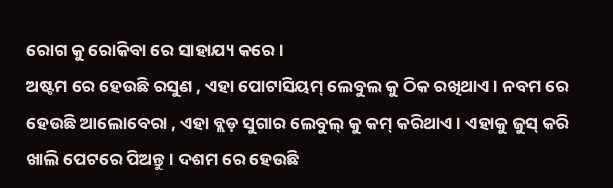ରୋଗ କୁ ରୋକିବା ରେ ସାହାଯ୍ୟ କରେ ।
ଅଷ୍ଟମ ରେ ହେଉଛି ରସୁଣ , ଏହା ପୋଟାସିୟମ୍ ଲେବୁଲ କୁ ଠିକ ରଖିଥାଏ । ନବମ ରେ ହେଉଛି ଆଲୋବେରା , ଏହା ବ୍ଲଡ଼ ସୁଗାର ଲେବୁଲ୍ କୁ କମ୍ କରିଥାଏ । ଏହାକୁ ଜୁସ୍ କରି ଖାଲି ପେଟରେ ପିଅନ୍ତୁ । ଦଶମ ରେ ହେଉଛି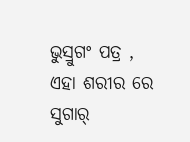ଭୁସ୍ରୁଗଂ ପତ୍ର , ଏହା ଶରୀର ରେ ସୁଗାର୍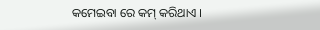କମେଇବା ରେ କମ୍ କରିଥାଏ ।